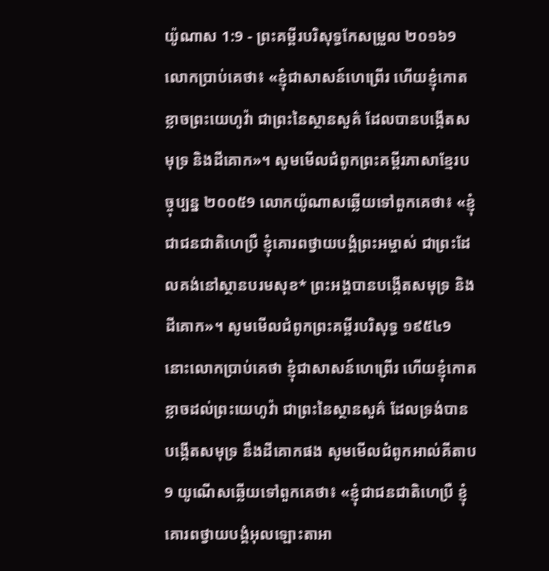យ៉ូណាស 1:9 - ព្រះគម្ពីរបរិសុទ្ធកែសម្រួល ២០១៦9 លោកប្រាប់គេថា៖ «ខ្ញុំជាសាសន៍ហេព្រើរ ហើយខ្ញុំកោតខ្លាចព្រះយេហូវ៉ា ជាព្រះនៃស្ថានសួគ៌ ដែលបានបង្កើតសមុទ្រ និងដីគោក»។ សូមមើលជំពូកព្រះគម្ពីរភាសាខ្មែរបច្ចុប្បន្ន ២០០៥9 លោកយ៉ូណាសឆ្លើយទៅពួកគេថា៖ «ខ្ញុំជាជនជាតិហេប្រឺ ខ្ញុំគោរពថ្វាយបង្គំព្រះអម្ចាស់ ជាព្រះដែលគង់នៅស្ថានបរមសុខ* ព្រះអង្គបានបង្កើតសមុទ្រ និងដីគោក»។ សូមមើលជំពូកព្រះគម្ពីរបរិសុទ្ធ ១៩៥៤9 នោះលោកប្រាប់គេថា ខ្ញុំជាសាសន៍ហេព្រើរ ហើយខ្ញុំកោតខ្លាចដល់ព្រះយេហូវ៉ា ជាព្រះនៃស្ថានសួគ៌ ដែលទ្រង់បានបង្កើតសមុទ្រ នឹងដីគោកផង សូមមើលជំពូកអាល់គីតាប9 យូណើសឆ្លើយទៅពួកគេថា៖ «ខ្ញុំជាជនជាតិហេប្រឺ ខ្ញុំគោរពថ្វាយបង្គំអុលឡោះតាអា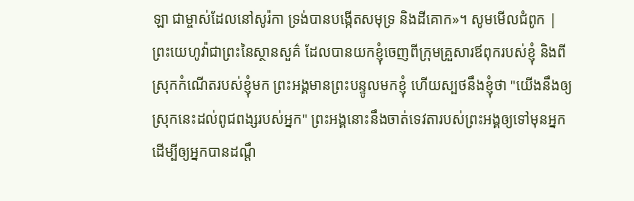ឡា ជាម្ចាស់ដែលនៅសូរ៉កា ទ្រង់បានបង្កើតសមុទ្រ និងដីគោក»។ សូមមើលជំពូក |
ព្រះយេហូវ៉ាជាព្រះនៃស្ថានសួគ៌ ដែលបានយកខ្ញុំចេញពីក្រុមគ្រួសារឪពុករបស់ខ្ញុំ និងពីស្រុកកំណើតរបស់ខ្ញុំមក ព្រះអង្គមានព្រះបន្ទូលមកខ្ញុំ ហើយស្បថនឹងខ្ញុំថា "យើងនឹងឲ្យស្រុកនេះដល់ពូជពង្សរបស់អ្នក" ព្រះអង្គនោះនឹងចាត់ទេវតារបស់ព្រះអង្គឲ្យទៅមុនអ្នក ដើម្បីឲ្យអ្នកបានដណ្ដឹ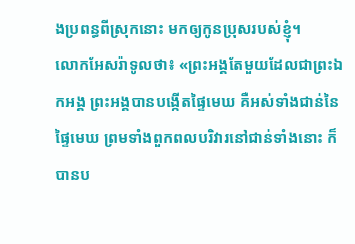ងប្រពន្ធពីស្រុកនោះ មកឲ្យកូនប្រុសរបស់ខ្ញុំ។
លោកអែសរ៉ាទូលថា៖ «ព្រះអង្គតែមួយដែលជាព្រះឯកអង្គ ព្រះអង្គបានបង្កើតផ្ទៃមេឃ គឺអស់ទាំងជាន់នៃផ្ទៃមេឃ ព្រមទាំងពួកពលបរិវារនៅជាន់ទាំងនោះ ក៏បានប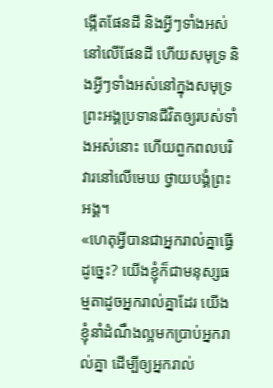ង្កើតផែនដី និងអ្វីៗទាំងអស់នៅលើផែនដី ហើយសមុទ្រ និងអ្វីៗទាំងអស់នៅក្នុងសមុទ្រ ព្រះអង្គប្រទានជីវិតឲ្យរបស់ទាំងអស់នោះ ហើយពួកពលបរិវារនៅលើមេឃ ថ្វាយបង្គំព្រះអង្គ។
«ហេតុអ្វីបានជាអ្នករាល់គ្នាធ្វើដូច្នេះ? យើងខ្ញុំក៏ជាមនុស្សធម្មតាដូចអ្នករាល់គ្នាដែរ យើងខ្ញុំនាំដំណឹងល្អមកប្រាប់អ្នករាល់គ្នា ដើម្បីឲ្យអ្នករាល់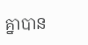គ្នាបាន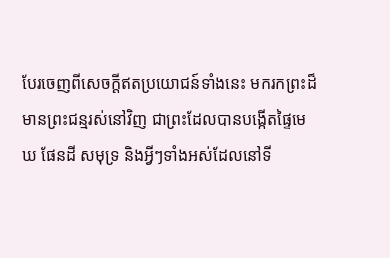បែរចេញពីសេចក្ដីឥតប្រយោជន៍ទាំងនេះ មករកព្រះដ៏មានព្រះជន្មរស់នៅវិញ ជាព្រះដែលបានបង្កើតផ្ទៃមេឃ ផែនដី សមុទ្រ និងអ្វីៗទាំងអស់ដែលនៅទី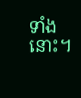ទាំងនោះ។